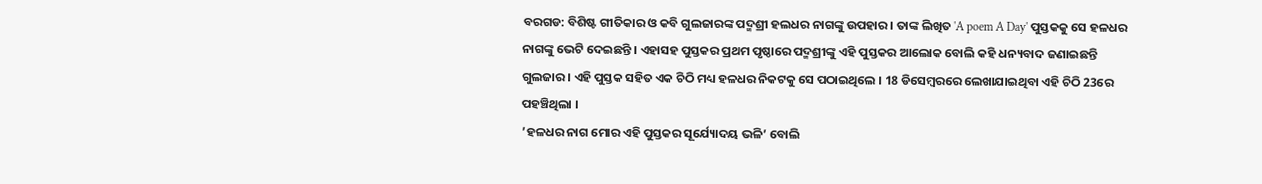ବରଗଡ: ବିଶିଷ୍ଟ ଗୀତିକାର ଓ କବି ଗୁଲଜାରଙ୍କ ପଦ୍ମଶ୍ରୀ ହଲଧର ନାଗଙ୍କୁ ଉପହାର । ତାଙ୍କ ଲିଖିତ 'A poem A Day' ପୁସ୍ତକକୁ ସେ ହଳଧର ନାଗଙ୍କୁ ଭେଟି ଦେଇଛନ୍ତି । ଏହାସହ ପୁସ୍ତକର ପ୍ରଥମ ପୃଷ୍ଠାରେ ପଦ୍ମଶ୍ରୀଙ୍କୁ ଏହି ପୁସ୍ତକର ଆଲୋକ ବୋଲି କହି ଧନ୍ୟବାଦ ଜଣାଇଛନ୍ତି ଗୁଲଜାର । ଏହି ପୁସ୍ତକ ସହିତ ଏକ ଚିଠି ମଧ୍ୟ ହଳଧର ନିକଟକୁ ସେ ପଠାଇଥିଲେ । 18 ଡିସେମ୍ବରରେ ଲେଖାଯାଇଥିବା ଏହି ଚିଠି 23ରେ ପହଞ୍ଚିଥିଲା ।
’ହଳଧର ନାଗ ମୋର ଏହି ପୁସ୍ତକର ସୂର୍ଯ୍ୟୋଦୟ ଭଳି’ ବୋଲି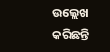ଉଲ୍ଲେଖ କରିଛନ୍ତି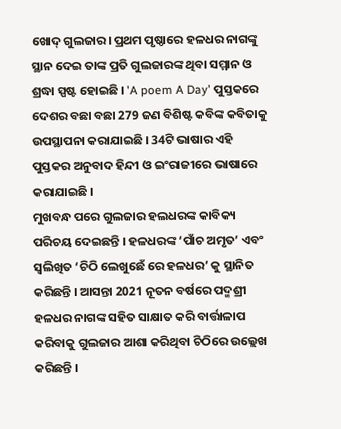ଖୋଦ୍ ଗୁଲଜାର। ପ୍ରଥମ ପୃଷ୍ଠାରେ ହଳଧର ନାଗଙ୍କୁ ସ୍ଥାନ ଦେଇ ତାଙ୍କ ପ୍ରତି ଗୁଲଜାରଙ୍କ ଥିବା ସମ୍ମାନ ଓ ଶ୍ରଦ୍ଧା ସ୍ପଷ୍ଟ ହୋଇଛି । 'A poem A Day' ପୁସ୍ତକରେ ଦେଶର ବଛା ବଛା 279 ଜଣ ବିଶିଷ୍ଟ କବିଙ୍କ କବିତାକୁ ଉପସ୍ଥାପନା କରାଯାଇଛି । 34ଟି ଭାଷାର ଏହି ପୁସ୍ତକର ଅନୁବାଦ ହିନ୍ଦୀ ଓ ଇଂରାଜୀରେ ଭାଷାରେ କରାଯାଇଛି ।
ମୁଖବନ୍ଧ ପରେ ଗୁଲଜାର ହଲଧରଙ୍କ କାବିକ୍ୟ ପରିଚୟ ଦେଇଛନ୍ତି । ହଳଧରଙ୍କ ‘ପାଁଚ ଅମୃତ’ ଏବଂ ସ୍ବଲିଖିତ ‘ଚିଠି ଲେଖୁଛେଁ ରେ ହଳଧର’ କୁ ସ୍ଥାନିତ କରିଛନ୍ତି । ଆସନ୍ତା 2021 ନୂତନ ବର୍ଷରେ ପଦ୍ମଶ୍ରୀ ହଳଧର ନାଗଙ୍କ ସହିତ ସାକ୍ଷାତ କରି ବାର୍ତ୍ତାଳାପ କରିବାକୁ ଗୁଲଜାର ଆଶା କରିଥିବା ଚିଠିରେ ଉଲ୍ଲେଖ କରିଛନ୍ତି ।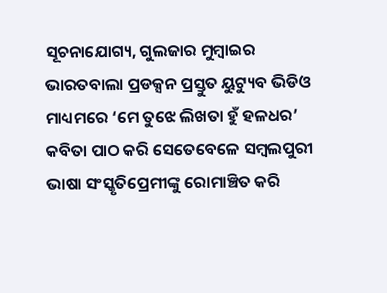ସୂଚନାଯୋଗ୍ୟ, ଗୁଲଜାର ମୁମ୍ବାଇର ଭାରତବାଲା ପ୍ରଡକ୍ସନ ପ୍ରସ୍ତୁତ ୟୁଟ୍ୟୁବ ଭିଡିଓ ମାଧ୍ୟମରେ ‘ମେ ତୁଝେ ଲିଖତା ହୁଁ ହଳଧର’ କବିତା ପାଠ କରି ସେତେବେଳେ ସମ୍ବଲପୁରୀ ଭାଷା ସଂସ୍କୃତିପ୍ରେମୀଙ୍କୁ ରୋମାଞ୍ଚିତ କରି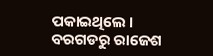ପକାଇଥିଲେ ।
ବରଗଡରୁ ରାଜେଶ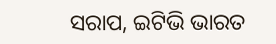ସରାପ, ଇଟିଭି ଭାରତ